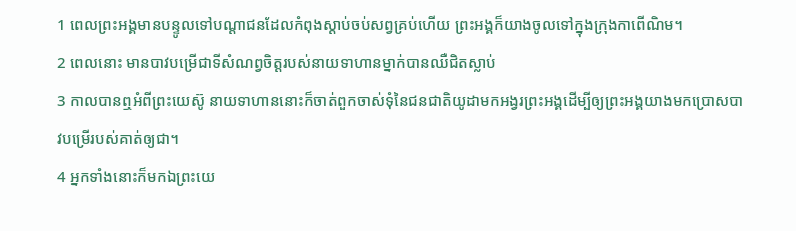1 ពេលព្រះអង្គមានបន្ទូលទៅបណ្ដាជនដែលកំពុងស្ដាប់ចប់សព្វគ្រប់ហើយ ព្រះអង្គក៏យាងចូលទៅក្នុងក្រុងកាពើណិម។
2 ពេលនោះ មានបាវបម្រើជាទីសំណព្វចិត្ដរបស់នាយទាហានម្នាក់បានឈឺជិតស្លាប់
3 កាលបានឮអំពីព្រះយេស៊ូ នាយទាហាននោះក៏ចាត់ពួកចាស់ទុំនៃជនជាតិយូដាមកអង្វរព្រះអង្គដើម្បីឲ្យព្រះអង្គយាងមកប្រោសបាវបម្រើរបស់គាត់ឲ្យជា។
4 អ្នកទាំងនោះក៏មកឯព្រះយេ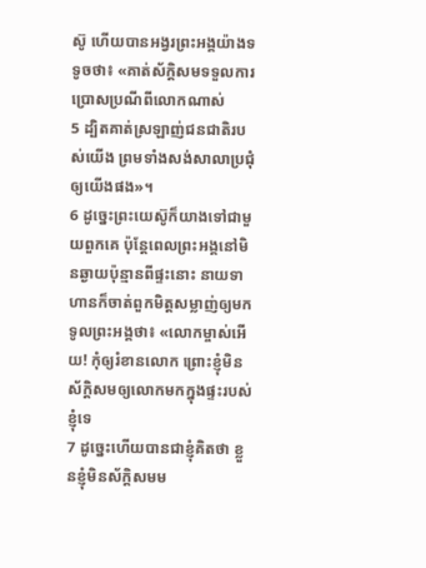ស៊ូ ហើយបានអង្វរព្រះអង្គយ៉ាងទទូចថា៖ «គាត់ស័ក្ដិសមទទួលការប្រោសប្រណីពីលោកណាស់
5 ដ្បិតគាត់ស្រឡាញ់ជនជាតិរបស់យើង ព្រមទាំងសង់សាលាប្រជុំឲ្យយើងផង»។
6 ដូច្នេះព្រះយេស៊ូក៏យាងទៅជាមួយពួកគេ ប៉ុន្ដែពេលព្រះអង្គនៅមិនឆ្ងាយប៉ុន្មានពីផ្ទះនោះ នាយទាហានក៏ចាត់ពួកមិត្ដសម្លាញ់ឲ្យមកទូលព្រះអង្គថា៖ «លោកម្ចាស់អើយ! កុំឲ្យរំខានលោក ព្រោះខ្ញុំមិនស័ក្ដិសមឲ្យលោកមកក្នុងផ្ទះរបស់ខ្ញុំទេ
7 ដូច្នេះហើយបានជាខ្ញុំគិតថា ខ្លួនខ្ញុំមិនស័ក្តិសមម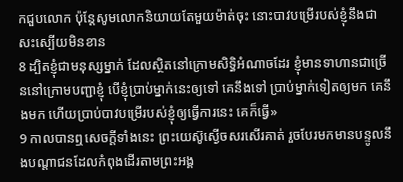កជួបលោក ប៉ុន្ដែសូមលោកនិយាយតែមួយម៉ាត់ចុះ នោះបាវបម្រើរបស់ខ្ញុំនឹងជាសះស្បើយមិនខាន
8 ដ្បិតខ្ញុំជាមនុស្សម្នាក់ ដែលស្ថិតនៅក្រោមសិទ្ធិអំណាចដែរ ខ្ញុំមានទាហានជាច្រើននៅក្រោមបញ្ជាខ្ញុំ បើខ្ញុំប្រាប់ម្នាក់នេះឲ្យទៅ គេនឹងទៅ ប្រាប់ម្នាក់ទៀតឲ្យមក គេនឹងមក ហើយប្រាប់បាវបម្រើរបស់ខ្ញុំឲ្យធ្វើការនេះ គេក៏ធ្វើ»
9 កាលបានឮសេចក្ដីទាំងនេះ ព្រះយេស៊ូស្ងើចសរសើរគាត់ រួចបែរមកមានបន្ទូលនឹងបណ្ដាជនដែលកំពុងដើរតាមព្រះអង្គ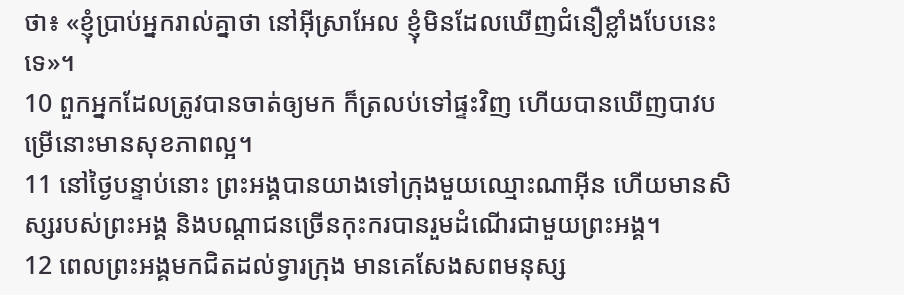ថា៖ «ខ្ញុំប្រាប់អ្នករាល់គ្នាថា នៅអ៊ីស្រាអែល ខ្ញុំមិនដែលឃើញជំនឿខ្លាំងបែបនេះទេ»។
10 ពួកអ្នកដែលត្រូវបានចាត់ឲ្យមក ក៏ត្រលប់ទៅផ្ទះវិញ ហើយបានឃើញបាវបម្រើនោះមានសុខភាពល្អ។
11 នៅថ្ងៃបន្ទាប់នោះ ព្រះអង្គបានយាងទៅក្រុងមួយឈ្មោះណាអ៊ីន ហើយមានសិស្សរបស់ព្រះអង្គ និងបណ្ដាជនច្រើនកុះករបានរួមដំណើរជាមួយព្រះអង្គ។
12 ពេលព្រះអង្គមកជិតដល់ទ្វារក្រុង មានគេសែងសពមនុស្ស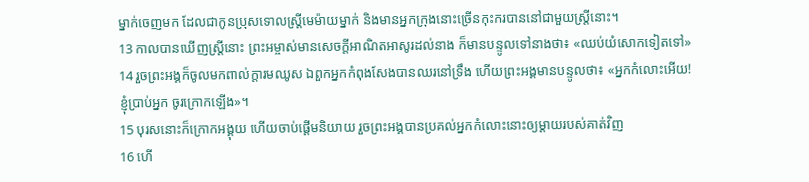ម្នាក់ចេញមក ដែលជាកូនប្រុសទោលស្ដ្រីមេម៉ាយម្នាក់ និងមានអ្នកក្រុងនោះច្រើនកុះករបាននៅជាមួយស្ដ្រីនោះ។
13 កាលបានឃើញស្ដ្រីនោះ ព្រះអម្ចាស់មានសេចក្ដីអាណិតអាសូរដល់នាង ក៏មានបន្ទូលទៅនាងថា៖ «ឈប់យំសោកទៀតទៅ»
14 រួចព្រះអង្គក៏ចូលមកពាល់ក្ដារមឈូស ឯពួកអ្នកកំពុងសែងបានឈរនៅទ្រឹង ហើយព្រះអង្គមានបន្ទូលថា៖ «អ្នកកំលោះអើយ! ខ្ញុំប្រាប់អ្នក ចូរក្រោកឡើង»។
15 បុរសនោះក៏ក្រោកអង្គុយ ហើយចាប់ផ្ដើមនិយាយ រួចព្រះអង្គបានប្រគល់អ្នកកំលោះនោះឲ្យម្ដាយរបស់គាត់វិញ
16 ហើ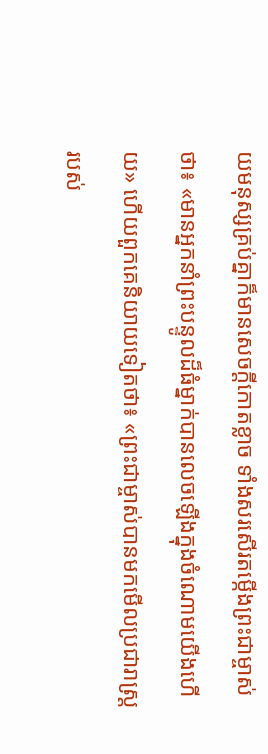យមនុស្សគ្រប់គ្នាក៏មានសេចក្ដីកោតខ្លាច ទាំងសរសើរតម្កើងព្រះជាម្ចាស់ថា៖ «មានអ្នកនាំព្រះបន្ទូលដ៏ធំម្នាក់បានលេចឡើងក្នុងចំណោមយើងហើយ» ហើយពួកគេនិយាយទៀតថា៖ «ព្រះជាម្ចាស់បានមកមើលប្រជារាស្ដ្ររបស់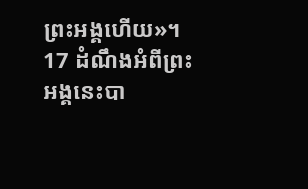ព្រះអង្គហើយ»។
17 ដំណឹងអំពីព្រះអង្គនេះបា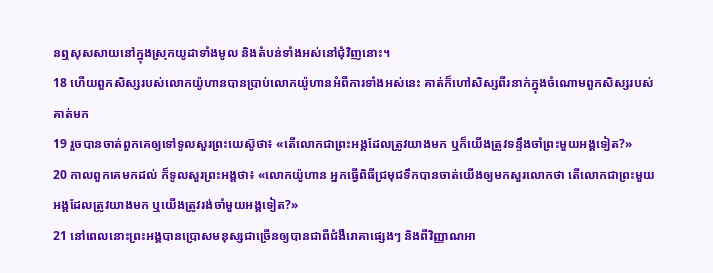នឮសុសសាយនៅក្នុងស្រុកយូដាទាំងមូល និងតំបន់ទាំងអស់នៅជុំវិញនោះ។
18 ហើយពួកសិស្សរបស់លោកយ៉ូហានបានប្រាប់លោកយ៉ូហានអំពីការទាំងអស់នេះ គាត់ក៏ហៅសិស្សពីរនាក់ក្នុងចំណោមពួកសិស្សរបស់គាត់មក
19 រួចបានចាត់ពួកគេឲ្យទៅទូលសួរព្រះយេស៊ូថា៖ «តើលោកជាព្រះអង្គដែលត្រូវយាងមក ឬក៏យើងត្រូវទន្ទឹងចាំព្រះមួយអង្គទៀត?»
20 កាលពួកគេមកដល់ ក៏ទូលសួរព្រះអង្គថា៖ «លោកយ៉ូហាន អ្នកធ្វើពិធីជ្រមុជទឹកបានចាត់យើងឲ្យមកសួរលោកថា តើលោកជាព្រះមួយអង្គដែលត្រូវយាងមក ឬយើងត្រូវរង់ចាំមួយអង្គទៀត?»
21 នៅពេលនោះព្រះអង្គបានប្រោសមនុស្សជាច្រើនឲ្យបានជាពីជំងឺរោគាផ្សេងៗ និងពីវិញ្ញាណអា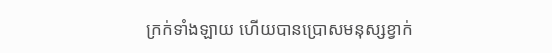ក្រក់ទាំងឡាយ ហើយបានប្រោសមនុស្សខ្វាក់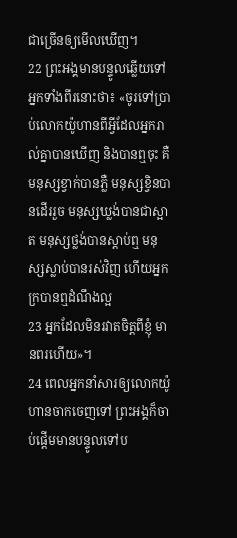ជាច្រើនឲ្យមើលឃើញ។
22 ព្រះអង្គមានបន្ទូលឆ្លើយទៅអ្នកទាំងពីរនោះថា៖ «ចូរទៅប្រាប់លោកយ៉ូហានពីអ្វីដែលអ្នករាល់គ្នាបានឃើញ និងបានឮចុះ គឺមនុស្សខ្វាក់បានភ្លឺ មនុស្សខ្វិនបានដើររួច មនុស្សឃ្លង់បានជាស្អាត មនុស្សថ្លង់បានស្ដាប់ឮ មនុស្សស្លាប់បានរស់វិញ ហើយអ្នកក្របានឮដំណឹងល្អ
23 អ្នកដែលមិនរវាតចិត្តពីខ្ញុំ មានពរហើយ»។
24 ពេលអ្នកនាំសារឲ្យលោកយ៉ូហានចាកចេញទៅ ព្រះអង្គក៏ចាប់ផ្ដើមមានបន្ទូលទៅប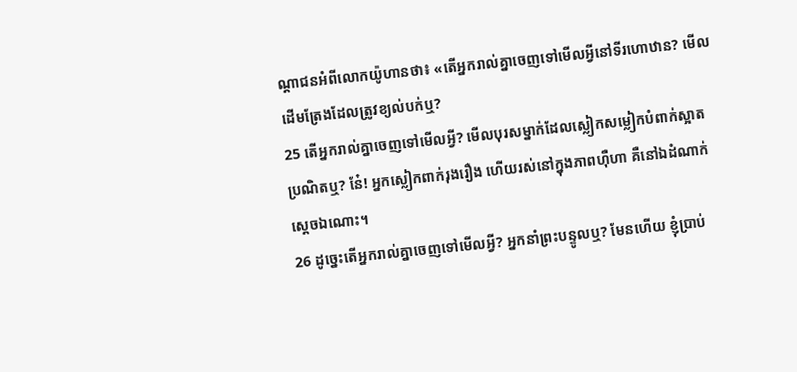ណ្ដាជនអំពីលោកយ៉ូហានថា៖ «តើអ្នករាល់គ្នាចេញទៅមើលអ្វីនៅទីរហោឋាន? មើលដើមត្រែងដែលត្រូវខ្យល់បក់ឬ?
25 តើអ្នករាល់គ្នាចេញទៅមើលអ្វី? មើលបុរសម្នាក់ដែលស្លៀកសម្លៀកបំពាក់ស្អាតប្រណិតឬ? នែ៎! អ្នកស្លៀកពាក់រុងរឿង ហើយរស់នៅក្នុងភាពហ៊ឺហា គឺនៅឯដំណាក់ស្ដេចឯណោះ។
26 ដូច្នេះតើអ្នករាល់គ្នាចេញទៅមើលអ្វី? អ្នកនាំព្រះបន្ទូលឬ? មែនហើយ ខ្ញុំប្រាប់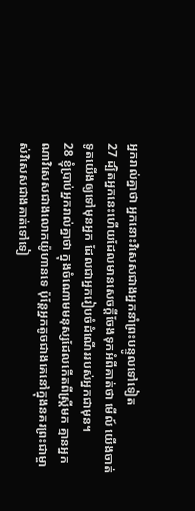អ្នករាល់គ្នាថា អ្នកនោះវិសេសជាងអ្នកនាំព្រះបន្ទូលទៅទៀត
27 ដ្បិតអ្នកនេះហើយដែលមានសេចក្ដីចែងទុកអំពីគាត់ថា មើល៍ យើងចាត់ទូតយើងឲ្យទៅមុនអ្នក ដែលជាអ្នករៀបចំដំណើររបស់អ្នកជាមុន។
28 ខ្ញុំប្រាប់អ្នករាល់គ្នាថា ក្នុងចំណោមមនុស្សដែលកើតពីស្ដ្រីមក គ្មានអ្នកណាវិសេសជាងលោកយ៉ូហានទេ ប៉ុន្ដែអ្នកតូចជាងគេនៅក្នុងនគរព្រះជាម្ចាស់វិសេសជាងគាត់ទៅទៀ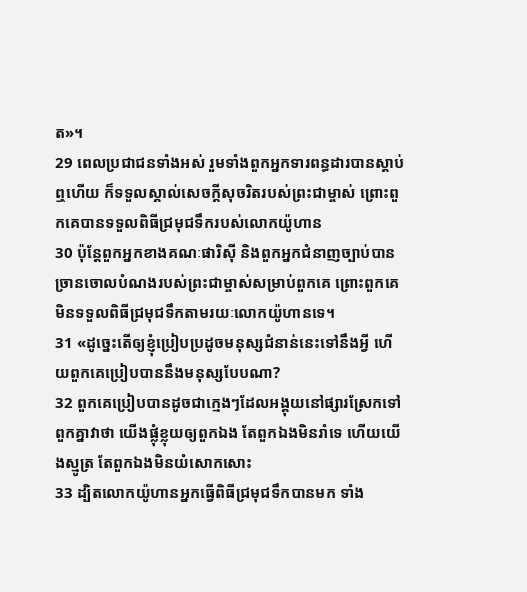ត»។
29 ពេលប្រជាជនទាំងអស់ រួមទាំងពួកអ្នកទារពន្ធដារបានស្ដាប់ឮហើយ ក៏ទទួលស្គាល់សេចក្ដីសុចរិតរបស់ព្រះជាម្ចាស់ ព្រោះពួកគេបានទទួលពិធីជ្រមុជទឹករបស់លោកយ៉ូហាន
30 ប៉ុន្ដែពួកអ្នកខាងគណៈផារិស៊ី និងពួកអ្នកជំនាញច្បាប់បានច្រានចោលបំណងរបស់ព្រះជាម្ចាស់សម្រាប់ពួកគេ ព្រោះពួកគេមិនទទួលពិធីជ្រមុជទឹកតាមរយៈលោកយ៉ូហានទេ។
31 «ដូច្នេះតើឲ្យខ្ញុំប្រៀបប្រដូចមនុស្សជំនាន់នេះទៅនឹងអ្វី ហើយពួកគេប្រៀបបាននឹងមនុស្សបែបណា?
32 ពួកគេប្រៀបបានដូចជាក្មេងៗដែលអង្គុយនៅផ្សារស្រែកទៅពួកគ្នាវាថា យើងផ្លុំខ្លុយឲ្យពួកឯង តែពួកឯងមិនរាំទេ ហើយយើងស្មូត្រ តែពួកឯងមិនយំសោកសោះ
33 ដ្បិតលោកយ៉ូហានអ្នកធ្វើពិធីជ្រមុជទឹកបានមក ទាំង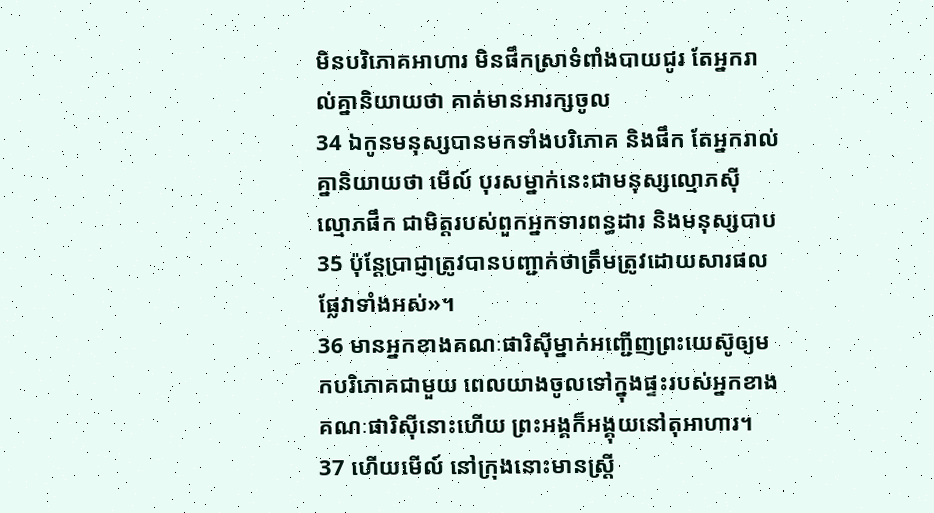មិនបរិភោគអាហារ មិនផឹកស្រាទំពាំងបាយជូរ តែអ្នករាល់គ្នានិយាយថា គាត់មានអារក្សចូល
34 ឯកូនមនុស្សបានមកទាំងបរិភោគ និងផឹក តែអ្នករាល់គ្នានិយាយថា មើល៍ បុរសម្នាក់នេះជាមនុស្សល្មោភស៊ី ល្មោភផឹក ជាមិត្តរបស់ពួកអ្នកទារពន្ធដារ និងមនុស្សបាប
35 ប៉ុន្ដែប្រាជ្ញាត្រូវបានបញ្ជាក់ថាត្រឹមត្រូវដោយសារផលផ្លែវាទាំងអស់»។
36 មានអ្នកខាងគណៈផារិស៊ីម្នាក់អញ្ជើញព្រះយេស៊ូឲ្យមកបរិភោគជាមួយ ពេលយាងចូលទៅក្នុងផ្ទះរបស់អ្នកខាងគណៈផារិស៊ីនោះហើយ ព្រះអង្គក៏អង្គុយនៅតុអាហារ។
37 ហើយមើល៍ នៅក្រុងនោះមានស្ដ្រី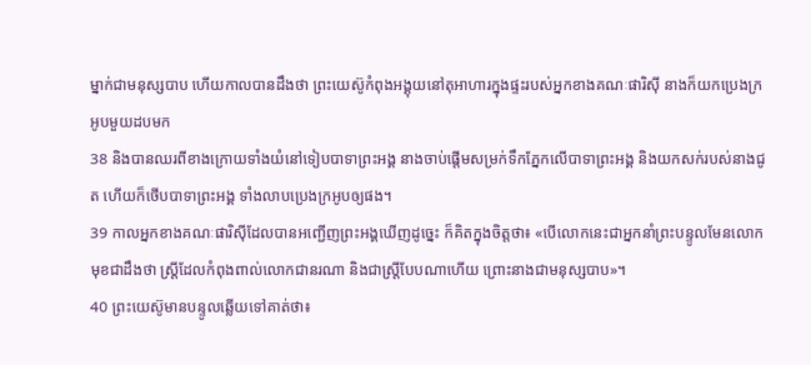ម្នាក់ជាមនុស្សបាប ហើយកាលបានដឹងថា ព្រះយេស៊ូកំពុងអង្គុយនៅតុអាហារក្នុងផ្ទះរបស់អ្នកខាងគណៈផារិស៊ី នាងក៏យកប្រេងក្រអូបមួយដបមក
38 និងបានឈរពីខាងក្រោយទាំងយំនៅទៀបបាទាព្រះអង្គ នាងចាប់ផ្ដើមសម្រក់ទឹកភ្នែកលើបាទាព្រះអង្គ និងយកសក់របស់នាងជូត ហើយក៏ថើបបាទាព្រះអង្គ ទាំងលាបប្រេងក្រអូបឲ្យផង។
39 កាលអ្នកខាងគណៈផារិស៊ីដែលបានអញ្ជើញព្រះអង្គឃើញដូច្នេះ ក៏គិតក្នុងចិត្ដថា៖ «បើលោកនេះជាអ្នកនាំព្រះបន្ទូលមែនលោកមុខជាដឹងថា ស្ដ្រីដែលកំពុងពាល់លោកជានរណា និងជាស្ដ្រីបែបណាហើយ ព្រោះនាងជាមនុស្សបាប»។
40 ព្រះយេស៊ូមានបន្ទូលឆ្លើយទៅគាត់ថា៖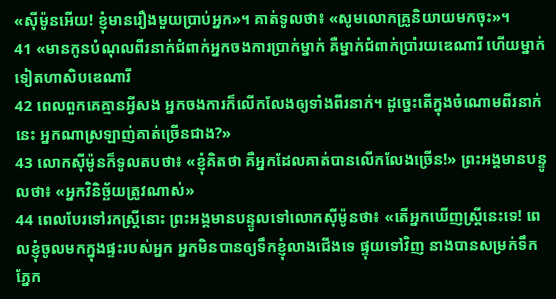«ស៊ីម៉ូនអើយ! ខ្ញុំមានរឿងមួយប្រាប់អ្នក»។ គាត់ទូលថា៖ «សូមលោកគ្រូនិយាយមកចុះ»។
41 «មានកូនបំណុលពីរនាក់ជំពាក់អ្នកចងការប្រាក់ម្នាក់ គឺម្នាក់ជំពាក់ប្រាំរយឌេណារី ហើយម្នាក់ទៀតហាសិបឌេណារី
42 ពេលពួកគេគ្មានអ្វីសង អ្នកចងការក៏លើកលែងឲ្យទាំងពីរនាក់។ ដូច្នេះតើក្នុងចំណោមពីរនាក់នេះ អ្នកណាស្រឡាញ់គាត់ច្រើនជាង?»
43 លោកស៊ីម៉ូនក៏ទូលតបថា៖ «ខ្ញុំគិតថា គឺអ្នកដែលគាត់បានលើកលែងច្រើន!» ព្រះអង្គមានបន្ទូលថា៖ «អ្នកវិនិច្ឆ័យត្រូវណាស់»
44 ពេលបែរទៅរកស្ដ្រីនោះ ព្រះអង្គមានបន្ទូលទៅលោកស៊ីម៉ូនថា៖ «តើអ្នកឃើញស្ដ្រីនេះទេ! ពេលខ្ញុំចូលមកក្នុងផ្ទះរបស់អ្នក អ្នកមិនបានឲ្យទឹកខ្ញុំលាងជើងទេ ផ្ទុយទៅវិញ នាងបានសម្រក់ទឹកភ្នែក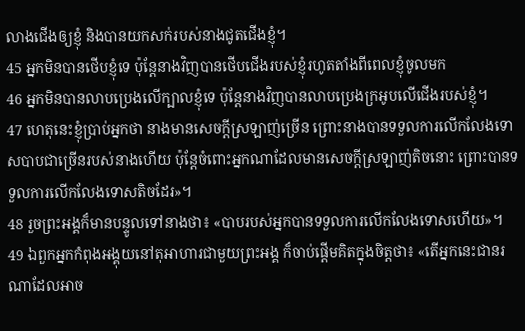លាងជើងឲ្យខ្ញុំ និងបានយកសក់របស់នាងជូតជើងខ្ញុំ។
45 អ្នកមិនបានថើបខ្ញុំទេ ប៉ុន្ដែនាងវិញបានថើបជើងរបស់ខ្ញុំរហូតតាំងពីពេលខ្ញុំចូលមក
46 អ្នកមិនបានលាបប្រេងលើក្បាលខ្ញុំទេ ប៉ុន្ដែនាងវិញបានលាបប្រេងក្រអូបលើជើងរបស់ខ្ញុំ។
47 ហេតុនេះខ្ញុំប្រាប់អ្នកថា នាងមានសេចក្ដីស្រឡាញ់ច្រើន ព្រោះនាងបានទទួលការលើកលែងទោសបាបជាច្រើនរបស់នាងហើយ ប៉ុន្ដែចំពោះអ្នកណាដែលមានសេចក្ដីស្រឡាញ់តិចនោះ ព្រោះបានទទួលការលើកលែងទោសតិចដែរ»។
48 រួចព្រះអង្គក៏មានបន្ទូលទៅនាងថា៖ «បាបរបស់អ្នកបានទទួលការលើកលែងទោសហើយ»។
49 ឯពួកអ្នកកំពុងអង្គុយនៅតុអាហារជាមួយព្រះអង្គ ក៏ចាប់ផ្ដើមគិតក្នុងចិត្ដថា៖ «តើអ្នកនេះជានរណាដែលអាច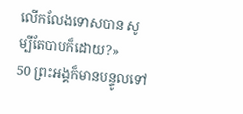លើកលែងទោសបាន សូម្បីតែបាបក៏ដោយ?»
50 ព្រះអង្គក៏មានបន្ទូលទៅ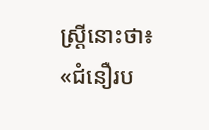ស្ដ្រីនោះថា៖ «ជំនឿរប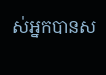ស់អ្នកបានស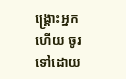ង្គ្រោះអ្នកហើយ ចូរទៅដោយ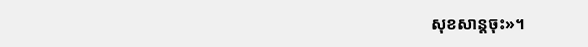សុខសាន្តចុះ»។